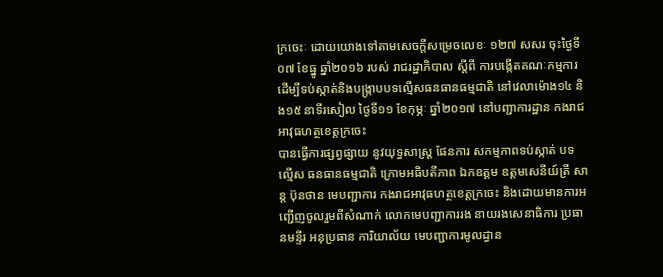ក្រចេះៈ ដោយយោងទៅតាមសេចក្ដីសម្រេចលេខៈ ១២៧ សសរ ចុះថ្ងៃទី០៧ ខែធ្នូ ឆ្នាំ២០១៦ របស់ រាជរដ្ឋាភិបាល ស្ដីពី ការបង្កើតគណៈកម្មការ ដើម្បីទប់ស្កាត់និងបង្ក្រាបបទល្មើសធនធានធម្មជាតិ នៅវេលាម៉ោង១៤ និង១៥ នាទីរសៀល ថ្ងៃទី១១ ខែកុម្ភៈ ឆ្នាំ២០១៧ នៅបញ្ជាការដ្ឋាន កងរាជអាវុធហត្ថខេត្តក្រចេះ
បានធ្វើការផ្សព្វផ្សាយ នូវយុទ្ធសាស្ត្រ ផែនការ សកម្មភាពទប់ស្កាត់ បទល្មើស ធនធានធម្មជាតិ ក្រោមអធិបតីភាព ឯកឧត្ដម ឧត្តមសេនីយ៍ត្រី សាន្ត ប៊ុនថាន មេបញ្ជាការ កងរាជអាវុធហត្ថខេត្តក្រចេះ និងដោយមានការអញ្ជើញចូលរួមពីសំណាក់ លោកមេបញ្ជាការរង នាយរងសេនាធិការ ប្រធានមន្ទីរ អនុប្រធាន ការិយាល័យ មេបញ្ជាការមូលដ្ធាន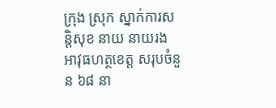ក្រុង ស្រុក ស្នាក់ការសន្តិសុខ នាយ នាយរង អាវុធហត្ថខេត្ត សរុបចំនួន ៦៨ នា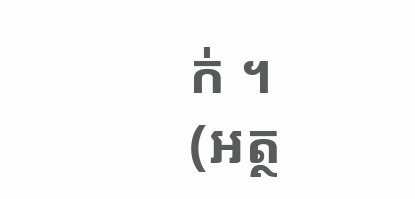ក់ ។
(អត្ថ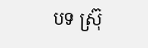បទ ស្រ៊ុ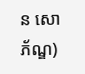ន សោភ័ណ្ឌ)